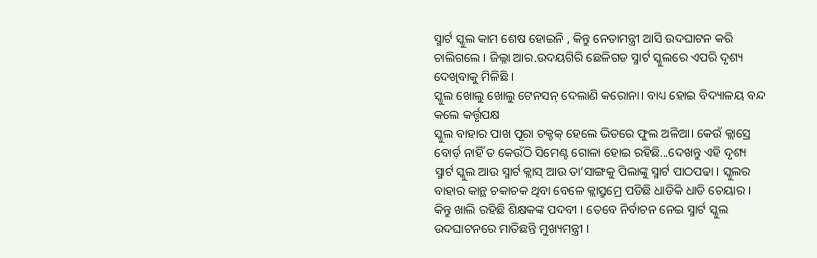ସ୍ମାର୍ଟ ସ୍କୁଲ କାମ ଶେଷ ହୋଇନି , କିନ୍ତୁ ନେତାମନ୍ତ୍ରୀ ଆସି ଉଦଘାଟନ କରି ଚାଲିଗଲେ । ଜିଲ୍ଳା ଆର.ଉଦୟଗିରି ଛେଳିଗଡ ସ୍ମାର୍ଟ ସ୍କୁଲରେ ଏପରି ଦୃଶ୍ୟ ଦେଖିବାକୁ ମିଳିଛି ।
ସ୍କୁଲ ଖୋଲୁ ଖୋଲୁ ଟେନସନ୍ ଦେଲାଣି କରୋନା। ବାଧ୍ୟ ହୋଇ ବିଦ୍ୟାଳୟ ବନ୍ଦ କଲେ କର୍ତ୍ତୃପକ୍ଷ
ସ୍କୁଲ ବାହାର ପାଖ ପୂରା ଚକ୍ଚକ୍ ହେଲେ ଭିତରେ ଫୁଲ ଅଳିଆ। କେଉଁ କ୍ଲାସ୍ରେ ବୋର୍ଡ଼ ନାହିଁ ତ କେଉଁଠି ସିମେଣ୍ଟ ଗୋଳା ହୋଇ ରହିଛି...ଦେଖନ୍ତୁ ଏହି ଦୃଶ୍ୟ
ସ୍ମାର୍ଟ ସ୍କୁଲ ଆଉ ସ୍ମାର୍ଟ କ୍ଲାସ୍ ଆଉ ତା’ସାଙ୍ଗକୁ ପିଲାଙ୍କୁ ସ୍ମାର୍ଟ ପାଠପଢା । ସ୍କୁଲର ବାହାର କାନ୍ଥ ଚକାଚକ ଥିବା ବେଳେ କ୍ଲାସ୍ରୁମ୍ରେ ପଡିଛି ଧାଡିକି ଧାଡି ଚେୟାର । କିନ୍ତୁ ଖାଲି ରହିଛି ଶିକ୍ଷକଙ୍କ ପଦବୀ । ତେବେ ନିର୍ବାଚନ ନେଇ ସ୍ମାର୍ଟ ସ୍କୁଲ ଉଦଘାଟନରେ ମାତିଛନ୍ତି ମୁଖ୍ୟମନ୍ତ୍ରୀ ।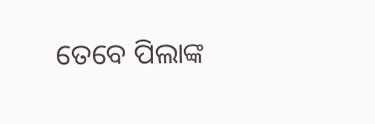ତେବେ ପିଲାଙ୍କ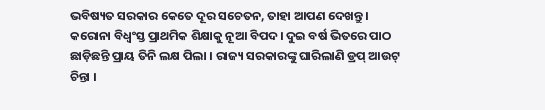ଭବିଷ୍ୟତ ସରକାର କେତେ ଦୂର ସଚେତନ, ତାହା ଆପଣ ଦେଖନ୍ତୁ ।
କରୋନା ବିଧ୍ୱଂସ୍ତ ପ୍ରାଥମିକ ଶିକ୍ଷାକୁ ନୂଆ ବିପଦ। ଦୁଇ ବର୍ଷ ଭିତରେ ପାଠ ଛାଡ଼ିଛନ୍ତି ପ୍ରାୟ ତିନି ଲକ୍ଷ ପିଲା । ରାଜ୍ୟ ସରକାରଙ୍କୁ ଘାରିଲାଣି ଡ୍ରପ୍ ଆଉଟ୍ ଚିନ୍ତା ।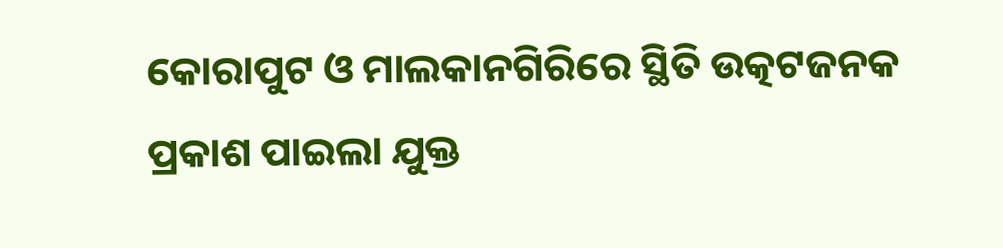କୋରାପୁଟ ଓ ମାଲକାନଗିରିରେ ସ୍ଥିତି ଉତ୍କଟଜନକ
ପ୍ରକାଶ ପାଇଲା ଯୁକ୍ତ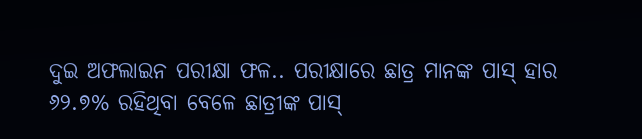ଦୁଇ ଅଫଲାଇନ ପରୀକ୍ଷା ଫଳ.. ପରୀକ୍ଷାରେ ଛାତ୍ର ମାନଙ୍କ ପାସ୍ ହାର ୬୨.୭% ରହିଥିବା ବେଳେ ଛାତ୍ରୀଙ୍କ ପାସ୍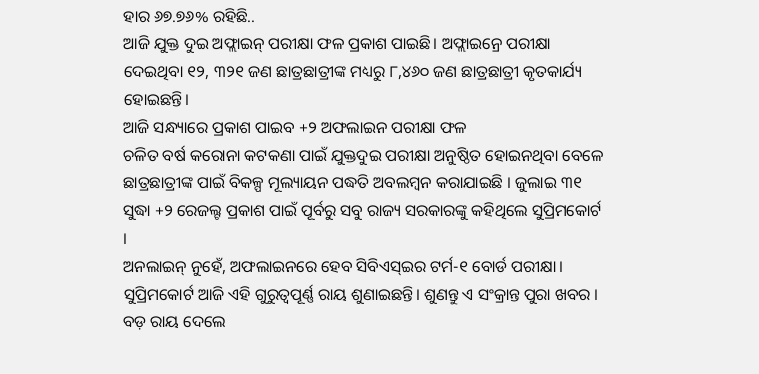ହାର ୬୭.୭୬% ରହିଛି..
ଆଜି ଯୁକ୍ତ ଦୁଇ ଅଫ୍ଲାଇନ୍ ପରୀକ୍ଷା ଫଳ ପ୍ରକାଶ ପାଇଛି। ଅଫ୍ଲାଇନ୍ରେ ପରୀକ୍ଷା ଦେଇଥିବା ୧୨, ୩୨୧ ଜଣ ଛାତ୍ରଛାତ୍ରୀଙ୍କ ମଧ୍ୟରୁ ୮,୪୬୦ ଜଣ ଛାତ୍ରଛାତ୍ରୀ କୃତକାର୍ଯ୍ୟ ହୋଇଛନ୍ତି।
ଆଜି ସନ୍ଧ୍ୟାରେ ପ୍ରକାଶ ପାଇବ +୨ ଅଫଲାଇନ ପରୀକ୍ଷା ଫଳ
ଚଳିତ ବର୍ଷ କରୋନା କଟକଣା ପାଇଁ ଯୁକ୍ତଦୁଇ ପରୀକ୍ଷା ଅନୁଷ୍ଠିତ ହୋଇନଥିବା ବେଳେ ଛାତ୍ରଛାତ୍ରୀଙ୍କ ପାଇଁ ବିକଳ୍ପ ମୂଲ୍ୟାୟନ ପଦ୍ଧତି ଅବଲମ୍ବନ କରାଯାଇଛି । ଜୁଲାଇ ୩୧ ସୁଦ୍ଧା +୨ ରେଜଲ୍ଟ ପ୍ରକାଶ ପାଇଁ ପୂର୍ବରୁ ସବୁ ରାଜ୍ୟ ସରକାରଙ୍କୁ କହିଥିଲେ ସୁପ୍ରିମକୋର୍ଟ ।
ଅନଲାଇନ୍ ନୁହେଁ, ଅଫଲାଇନରେ ହେବ ସିବିଏସ୍ଇର ଟର୍ମ-୧ ବୋର୍ଡ ପରୀକ୍ଷା। ସୁପ୍ରିମକୋର୍ଟ ଆଜି ଏହି ଗୁରୁତ୍ୱପୂର୍ଣ୍ଣ ରାୟ ଶୁଣାଇଛନ୍ତି। ଶୁଣନ୍ତୁ ଏ ସଂକ୍ରାନ୍ତ ପୁରା ଖବର ।
ବଡ଼ ରାୟ ଦେଲେ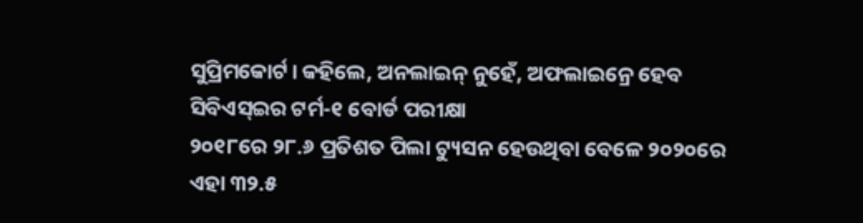ସୁପ୍ରିମକୋର୍ଟ। କହିଲେ, ଅନଲାଇନ୍ ନୁହେଁ, ଅଫଲାଇନ୍ରେ ହେବ ସିବିଏସ୍ଇର ଟର୍ମ-୧ ବୋର୍ଡ ପରୀକ୍ଷା
୨୦୧୮ରେ ୨୮.୬ ପ୍ରତିଶତ ପିଲା ଟ୍ୟୁସନ ହେଉଥିବା ବେଳେ ୨୦୨୦ରେ ଏହା ୩୨.୫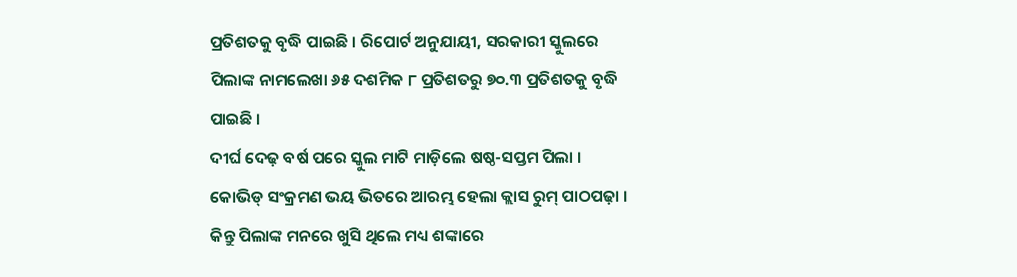ପ୍ରତିଶତକୁ ବୃଦ୍ଧି ପାଇଛି । ରିପୋର୍ଟ ଅନୁଯାୟୀ, ସରକାରୀ ସ୍କୁଲରେ ପିଲାଙ୍କ ନାମଲେଖା ୬୫ ଦଶମିକ ୮ ପ୍ରତିଶତରୁ ୭୦.୩ ପ୍ରତିଶତକୁ ବୃଦ୍ଧି ପାଇଛି ।
ଦୀର୍ଘ ଦେଢ଼ ବର୍ଷ ପରେ ସ୍କୁଲ ମାଟି ମାଡ଼ିଲେ ଷଷ୍ଠ-ସପ୍ତମ ପିଲା । କୋଭିଡ୍ ସଂକ୍ରମଣ ଭୟ ଭିତରେ ଆରମ୍ଭ ହେଲା କ୍ଲାସ ରୁମ୍ ପାଠପଢ଼ା । କିନ୍ତୁ ପିଲାଙ୍କ ମନରେ ଖୁସି ଥିଲେ ମଧ୍ୟ ଶଙ୍କାରେ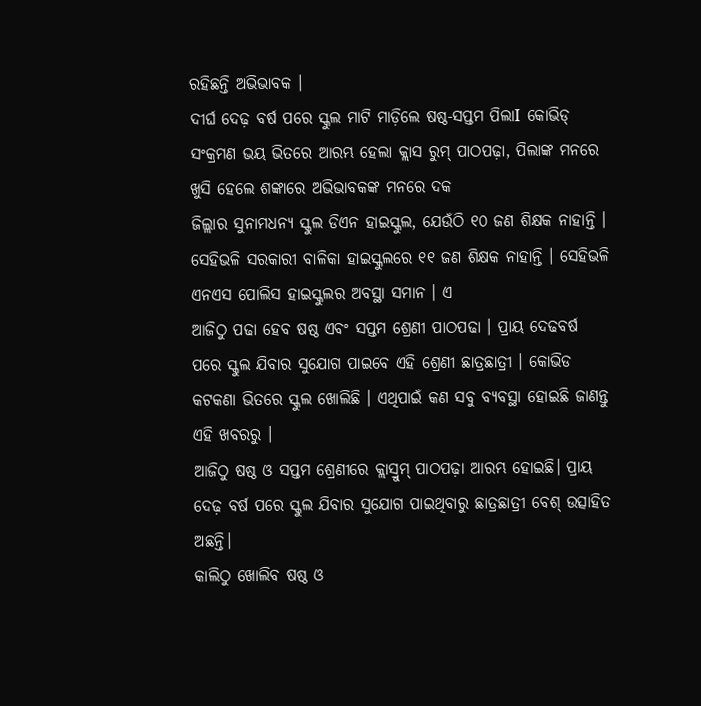ରହିଛନ୍ତି ଅଭିଭାବକ ।
ଦୀର୍ଘ ଦେଢ଼ ବର୍ଷ ପରେ ସ୍କୁଲ ମାଟି ମାଡ଼ିଲେ ଷଷ୍ଠ-ସପ୍ତମ ପିଲାI କୋଭିଡ୍ ସଂକ୍ରମଣ ଭୟ ଭିତରେ ଆରମ୍ଭ ହେଲା କ୍ଲାସ ରୁମ୍ ପାଠପଢ଼ା, ପିଲାଙ୍କ ମନରେ ଖୁସି ହେଲେ ଶଙ୍କାରେ ଅଭିଭାବକଙ୍କ ମନରେ ଦକ
ଜିଲ୍ଲାର ସୁନାମଧନ୍ୟ ସ୍କୁଲ ଡିଏନ ହାଇସ୍କୁଲ, ଯେଉଁଠି ୧୦ ଜଣ ଶିକ୍ଷକ ନାହାନ୍ତି । ସେହିଭଳି ସରକାରୀ ବାଳିକା ହାଇସ୍କୁଲରେ ୧୧ ଜଣ ଶିକ୍ଷକ ନାହାନ୍ତି । ସେହିଭଳି ଏନଏସ ପୋଲିସ ହାଇସ୍କୁଲର ଅବସ୍ଥା ସମାନ । ଏ
ଆଜିଠୁ ପଢା ହେବ ଷଷ୍ଠ ଏବଂ ସପ୍ତମ ଶ୍ରେଣୀ ପାଠପଢା । ପ୍ରାୟ ଦେଢବର୍ଷ ପରେ ସ୍କୁଲ ଯିବାର ସୁଯୋଗ ପାଇବେ ଏହି ଶ୍ରେଣୀ ଛାତ୍ରଛାତ୍ରୀ । କୋଭିଡ କଟକଣା ଭିତରେ ସ୍କୁଲ ଖୋଲିଛି । ଏଥିପାଇଁ କଣ ସବୁ ବ୍ୟବସ୍ଥା ହୋଇଛି ଜାଣନ୍ତୁ ଏହି ଖବରରୁ ।
ଆଜିଠୁ ଷଷ୍ଠ ଓ ସପ୍ତମ ଶ୍ରେଣୀରେ କ୍ଲାସ୍ରୁମ୍ ପାଠପଢ଼ା ଆରମ୍ଭ ହୋଇଛି। ପ୍ରାୟ ଦେଢ଼ ବର୍ଷ ପରେ ସ୍କୁଲ ଯିବାର ସୁଯୋଗ ପାଇଥିବାରୁ ଛାତ୍ରଛାତ୍ରୀ ବେଶ୍ ଉତ୍ସାହିତ ଅଛନ୍ତି।
କାଲିଠୁ ଖୋଲିବ ଷଷ୍ଠ ଓ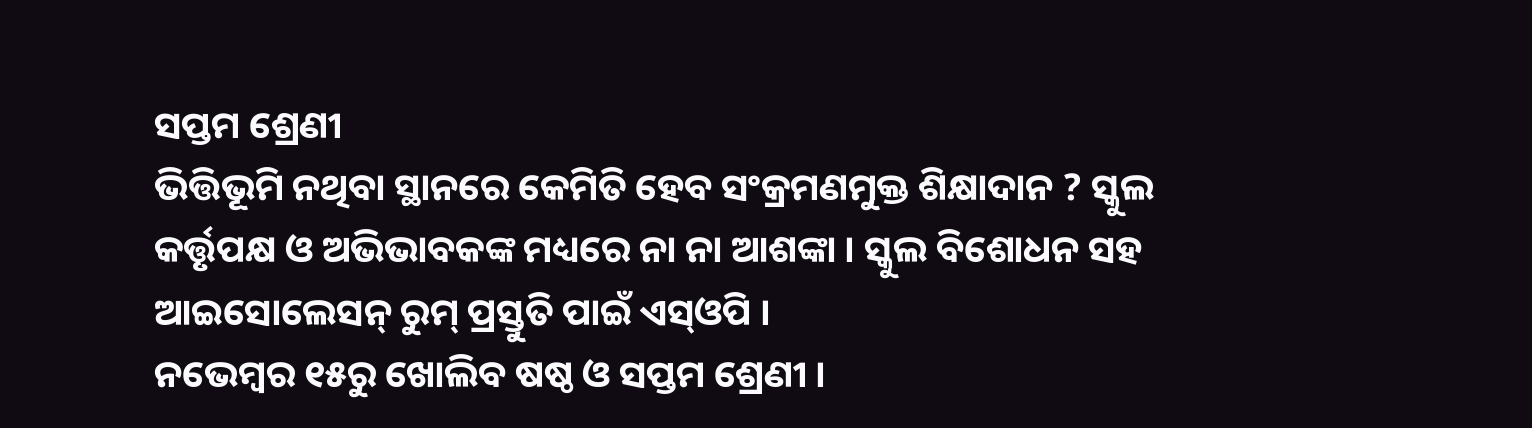ସପ୍ତମ ଶ୍ରେଣୀ
ଭିତ୍ତିଭୂମି ନଥିବା ସ୍ଥାନରେ କେମିତି ହେବ ସଂକ୍ରମଣମୁକ୍ତ ଶିକ୍ଷାଦାନ ? ସ୍କୁଲ କର୍ତ୍ତୃପକ୍ଷ ଓ ଅଭିଭାବକଙ୍କ ମଧ୍ୟରେ ନା ନା ଆଶଙ୍କା । ସ୍କୁଲ ବିଶୋଧନ ସହ ଆଇସୋଲେସନ୍ ରୁମ୍ ପ୍ରସ୍ତୁତି ପାଇଁ ଏସ୍ଓପି ।
ନଭେମ୍ବର ୧୫ରୁ ଖୋଲିବ ଷଷ୍ଠ ଓ ସପ୍ତମ ଶ୍ରେଣୀ ।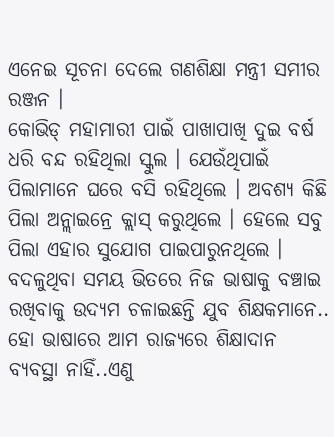ଏନେଇ ସୂଚନା ଦେଲେ ଗଣଶିକ୍ଷା ମନ୍ତ୍ରୀ ସମୀର ରଞ୍ଜନ ।
କୋଭିଡ୍ ମହାମାରୀ ପାଇଁ ପାଖାପାଖି ଦୁଇ ବର୍ଷ ଧରି ବନ୍ଦ ରହିଥିଲା ସ୍କୁଲ । ଯେଉଁଥିପାଇଁ ପିଲାମାନେ ଘରେ ବସି ରହିଥିଲେ । ଅବଶ୍ୟ କିଛି ପିଲା ଅନ୍ଲାଇନ୍ରେ କ୍ଲାସ୍ କରୁଥିଲେ । ହେଲେ ସବୁ ପିଲା ଏହାର ସୁଯୋଗ ପାଇପାରୁନଥିଲେ ।
ବଦଳୁଥିବା ସମୟ ଭିତରେ ନିଜ ଭାଷାକୁ ବଞ୍ଚାଇ ରଖିବାକୁ ଉଦ୍ୟମ ଚଳାଇଛନ୍ତି ଯୁବ ଶିକ୍ଷକମାନେ.. ହୋ ଭାଷାରେ ଆମ ରାଜ୍ୟରେ ଶିକ୍ଷାଦାନ ବ୍ୟବସ୍ଥା ନାହିଁ..ଏଣୁ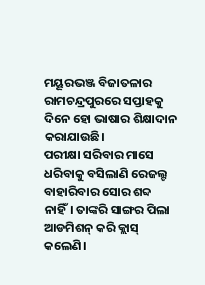ମୟୂରଭଞ୍ଜ ବିଜାତଳାର ରାମଚନ୍ଦ୍ରପୁରରେ ସପ୍ତାହକୁ ଦିନେ ହୋ ଭାଷାର ଶିକ୍ଷାଦାନ କରାଯାଉଛି।
ପରୀକ୍ଷା ସରିବାର ମାସେ ଧରିବାକୁ ବସିଲାଣି ରେଜଲ୍ଟ ବାହାରିବାର ସୋର ଶବ୍ଦ ନାହିଁ। ତାଙ୍କରି ସାଙ୍ଗର ପିଲା ଆଡମିଶନ୍ କରି କ୍ଲାସ୍ କଲେଣି।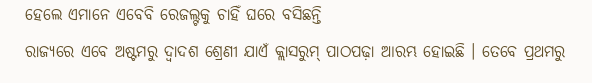ହେଲେ ଏମାନେ ଏବେବି ରେଜଲ୍ଟକୁ ଚାହିଁ ଘରେ ବସିଛନ୍ତି
ରାଜ୍ୟରେ ଏବେ ଅଷ୍ଟମରୁ ଦ୍ୱାଦଶ ଶ୍ରେଣୀ ଯାଏଁ କ୍ଲାସରୁମ୍ ପାଠପଢ଼ା ଆରମ୍ଭ ହୋଇଛି । ତେବେ ପ୍ରଥମରୁ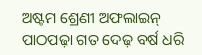ଅଷ୍ଟମ ଶ୍ରେଣୀ ଅଫଲାଇନ୍ ପାଠପଢ଼ା ଗତ ଦେଢ଼ ବର୍ଷ ଧରି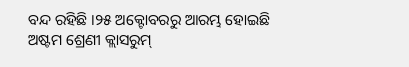ବନ୍ଦ ରହିଛି ।୨୫ ଅକ୍ଟୋବରରୁ ଆରମ୍ଭ ହୋଇଛି ଅଷ୍ଟମ ଶ୍ରେଣୀ କ୍ଲାସରୁମ୍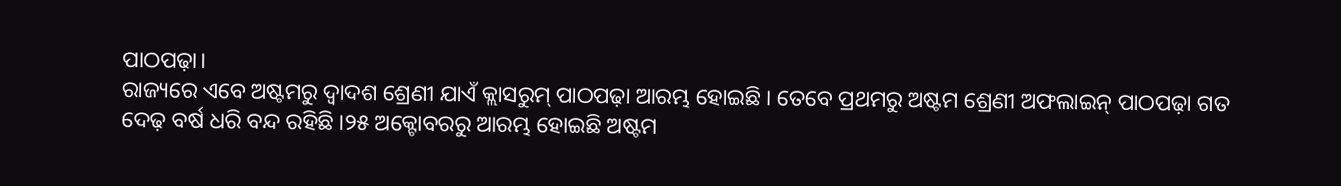ପାଠପଢ଼ା।
ରାଜ୍ୟରେ ଏବେ ଅଷ୍ଟମରୁ ଦ୍ୱାଦଶ ଶ୍ରେଣୀ ଯାଏଁ କ୍ଲାସରୁମ୍ ପାଠପଢ଼ା ଆରମ୍ଭ ହୋଇଛି । ତେବେ ପ୍ରଥମରୁ ଅଷ୍ଟମ ଶ୍ରେଣୀ ଅଫଲାଇନ୍ ପାଠପଢ଼ା ଗତ ଦେଢ଼ ବର୍ଷ ଧରି ବନ୍ଦ ରହିଛି ।୨୫ ଅକ୍ଟୋବରରୁ ଆରମ୍ଭ ହୋଇଛି ଅଷ୍ଟମ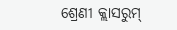ଶ୍ରେଣୀ କ୍ଲାସରୁମ୍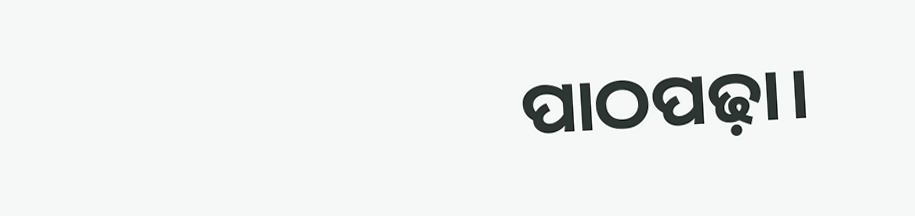ପାଠପଢ଼ା।